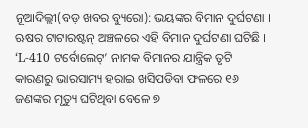ନୂଆଦିଲ୍ଲୀ(ବଡ଼ ଖବର ବ୍ୟୁରୋ): ଭୟଙ୍କର ବିମାନ ଦୁର୍ଘଟଣା । ଋଷର ଟାଟାରଷ୍ଟନ୍ ଅଞ୍ଚଳରେ ଏହି ବିମାନ ଦୁର୍ଘଟଣା ଘଟିଛି । ‘L-410 ଟର୍ବୋଲେଟ୍’ ନାମକ ବିମାନର ଯାନ୍ତ୍ରିକ ତୃଟି କାରଣରୁ ଭାରସାମ୍ୟ ହରାଇ ଖସିପଡିବା ଫଳରେ ୧୬ ଜଣଙ୍କର ମୃତ୍ୟୁ ଘଟିଥିବା ବେଳେ ୭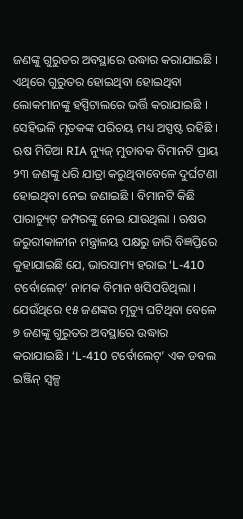ଜଣଙ୍କୁ ଗୁରୁତର ଅବସ୍ଥାରେ ଉଦ୍ଧାର କରାଯାଇଛି । ଏଥିରେ ଗୁରୁତର ହୋଇଥିବା ହୋଇଥିବା ଲୋକମାନଙ୍କୁ ହସ୍ପିଟାଲରେ ଭର୍ତ୍ତି କରାଯାଇଛି । ସେହିଭଳି ମୃତକଙ୍କ ପରିଚୟ ମଧ୍ୟ ଅସ୍ପଷ୍ଟ ରହିଛି ।
ଋଷ ମିଡିଆ RIA ନ୍ୟୁଜ୍ ମୁତାବକ ବିମାନଟି ପ୍ରାୟ ୨୩ ଜଣଙ୍କୁ ଧରି ଯାତ୍ରା କରୁଥିବାବେଳେ ଦୁର୍ଘଟଣା ହୋଇଥିବା ନେଇ ଜଣାଇଛି । ବିମାନଟି କିଛି ପାରାଚ୍ୟୁଟ୍ ଜମ୍ପରଙ୍କୁ ନେଇ ଯାଉଥିଲା । ଋଷର ଜରୁରୀକାଳୀନ ମନ୍ତ୍ରାଳୟ ପକ୍ଷରୁ ଜାରି ବିଜ୍ଞପ୍ତିରେ କୁହାଯାଇଛି ଯେ, ଭାରସାମ୍ୟ ହରାଇ ‘L-410 ଟର୍ବୋଲେଟ୍’ ନାମକ ବିମାନ ଖସିପଡିଥିଲା । ଯେଉଁଥିରେ ୧୫ ଜଣଙ୍କର ମୃତ୍ୟୁ ଘଟିଥିବା ବେଳେ ୭ ଜଣଙ୍କୁ ଗୁରୁତର ଅବସ୍ଥାରେ ଉଦ୍ଧାର କରାଯାଇଛି । ‘L-410 ଟର୍ବୋଲେଟ୍’ ଏକ ଡବଲ ଇଞ୍ଜିନ୍ ସ୍ବଳ୍ପ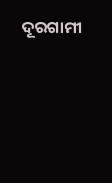ଦୂରଗାମୀ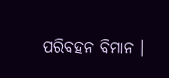ପରିବହନ ବିମାନ ।